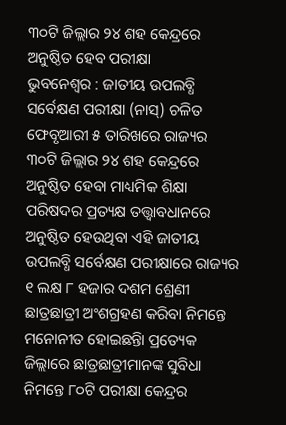୩୦ଟି ଜିଲ୍ଲାର ୨୪ ଶହ କେନ୍ଦ୍ରରେ ଅନୁଷ୍ଠିତ ହେବ ପରୀକ୍ଷା
ଭୁବନେଶ୍ୱର : ଜାତୀୟ ଉପଲବ୍ଧି ସର୍ବେକ୍ଷଣ ପରୀକ୍ଷା (ନାସ୍) ଚଳିତ ଫେବୃଆରୀ ୫ ତାରିଖରେ ରାଜ୍ୟର ୩୦ଟି ଜିଲ୍ଲାର ୨୪ ଶହ କେନ୍ଦ୍ରରେ ଅନୁଷ୍ଠିତ ହେବା ମାଧ୍ୟମିକ ଶିକ୍ଷା ପରିଷଦର ପ୍ରତ୍ୟକ୍ଷ ତତ୍ତ୍ୱାବଧାନରେ ଅନୁଷ୍ଠିତ ହେଉଥିବା ଏହି ଜାତୀୟ ଉପଲବ୍ଧି ସର୍ବେକ୍ଷଣ ପରୀକ୍ଷାରେ ରାଜ୍ୟର ୧ ଲକ୍ଷ ୮ ହଜାର ଦଶମ ଶ୍ରେଣୀ ଛାତ୍ରଛାତ୍ରୀ ଅଂଶଗ୍ରହଣ କରିବା ନିମନ୍ତେ ମନୋନୀତ ହୋଇଛନ୍ତିା ପ୍ରତ୍ୟେକ ଜିଲ୍ଲାରେ ଛାତ୍ରଛାତ୍ରୀମାନଙ୍କ ସୁବିଧା ନିମନ୍ତେ ୮୦ଟି ପରୀକ୍ଷା କେନ୍ଦ୍ରର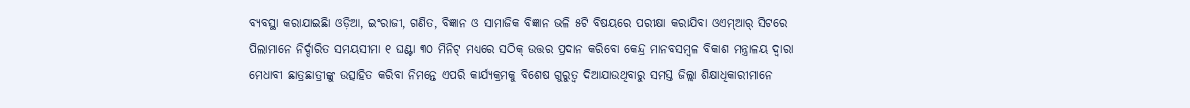ବ୍ୟବସ୍ଥା କରାଯାଇଛିା ଓଡ଼ିଆ, ଇଂରାଜୀ, ଗଣିତ, ବିଜ୍ଞାନ ଓ ସାମାଜିକ ବିଜ୍ଞାନ ଭଳି ୫ଟି ବିଷୟରେ ପରୀକ୍ଷା କରାଯିବା ଓଏମ୍ଆର୍ ସିଟରେ ପିଲାମାନେ ନିର୍ଦ୍ଦାରିତ ସମୟସୀମା ୧ ଘଣ୍ଟା ୩୦ ମିନିଟ୍ ମଧ୍ୟରେ ସଠିକ୍ ଉତ୍ତର ପ୍ରଦାନ କରିବୋ କେନ୍ଦ୍ର ମାନବସମ୍ବଳ ବିକାଶ ମନ୍ତ୍ରାଳୟ ଦ୍ୱାରା ମେଧାବୀ ଛାତ୍ରଛାତ୍ରୀଙ୍କୁ ଉତ୍ସାହିତ କରିବା ନିମନ୍ତେ ଏପରି କାର୍ଯ୍ୟକ୍ରମକୁ ବିଶେଷ ଗୁରୁତ୍ୱ ଦିଆଯାଉଥିବାରୁ ସମସ୍ତ ଜିଲ୍ଲା ଶିକ୍ଷାଧିକାରୀମାନେ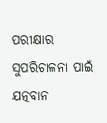ପରୀକ୍ଷାର ସୁପରିଚାଳନା ପାଇଁ ଯତ୍ନବାନ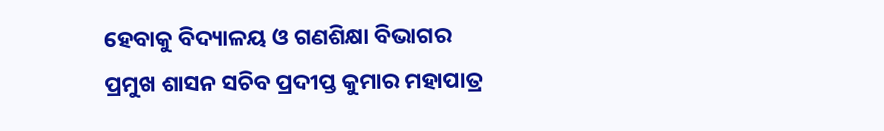ହେବାକୁ ବିଦ୍ୟାଳୟ ଓ ଗଣଶିକ୍ଷା ବିଭାଗର ପ୍ରମୁଖ ଶାସନ ସଚିବ ପ୍ରଦୀପ୍ତ କୁମାର ମହାପାତ୍ର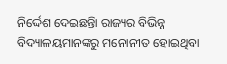ନିର୍ଦ୍ଦେଶ ଦେଇଛନ୍ତିା ରାଜ୍ୟର ବିଭିନ୍ନ ବିଦ୍ୟାଳୟମାନଙ୍କରୁ ମନୋନୀତ ହୋଇଥିବା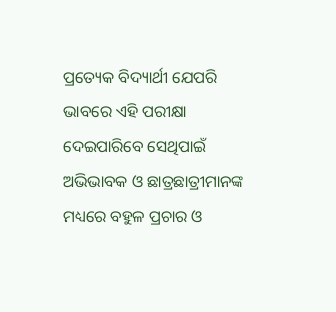ପ୍ରତ୍ୟେକ ବିଦ୍ୟାର୍ଥୀ ଯେପରି ଭାବରେ ଏହି ପରୀକ୍ଷା ଦେଇପାରିବେ ସେଥିପାଇଁ ଅଭିଭାବକ ଓ ଛାତ୍ରଛାତ୍ରୀମାନଙ୍କ ମଧ୍ୟରେ ବହୁଳ ପ୍ରଚାର ଓ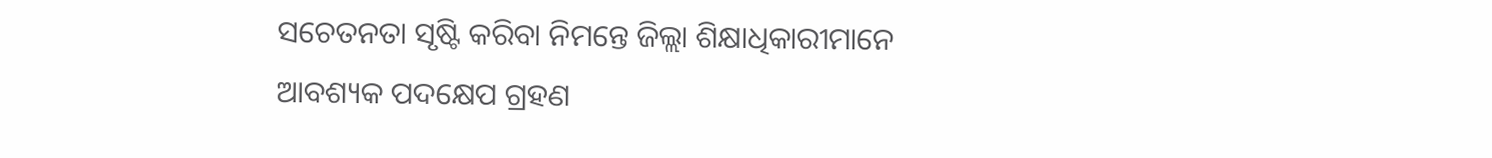ସଚେତନତା ସୃଷ୍ଟି କରିବା ନିମନ୍ତେ ଜିଲ୍ଲା ଶିକ୍ଷାଧିକାରୀମାନେ ଆବଶ୍ୟକ ପଦକ୍ଷେପ ଗ୍ରହଣ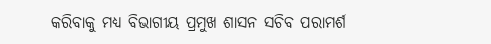କରିବାକୁ ମଧ୍ୟ ବିଭାଗୀୟ ପ୍ରମୁଖ ଶାସନ ସଚିବ ପରାମର୍ଶ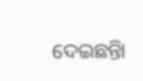ଦେଇଛନ୍ତିା